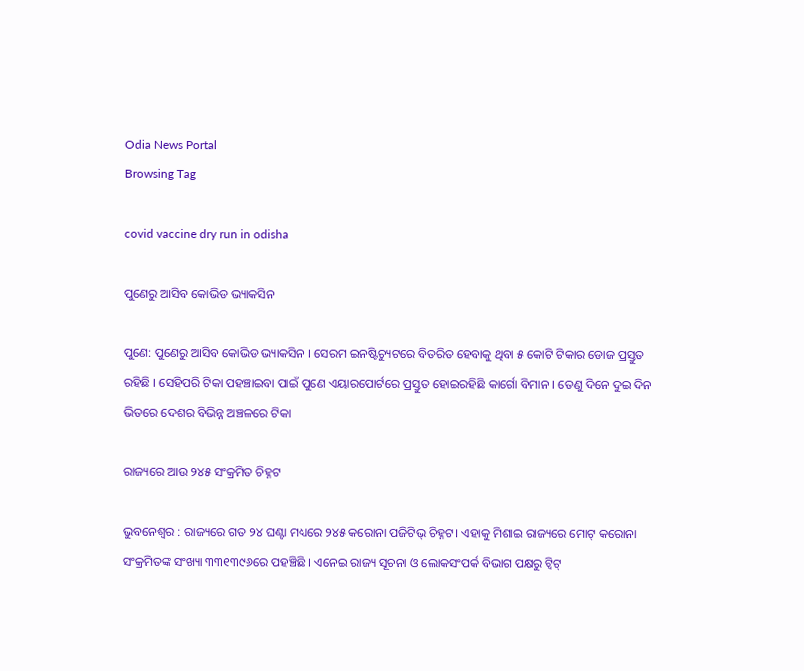Odia News Portal
Browsing Tag

covid vaccine dry run in odisha

ପୁଣେରୁ ଆସିବ କୋଭିଡ ଭ୍ୟାକସିନ

ପୁଣେ: ପୁଣେରୁ ଆସିବ କୋଭିଡ ଭ୍ୟାକସିନ । ସେରମ ଇନଷ୍ଟିଚ୍ୟୁଟରେ ବିତରିତ ହେବାକୁ ଥିବା ୫ କୋଟି ଟିକାର ଡୋଜ ପ୍ରସ୍ତୁତ ରହିଛି । ସେହିପରି ଟିକା ପହଞ୍ଚାଇବା ପାଇଁ ପୁଣେ ଏୟାରପୋର୍ଟରେ ପ୍ରସ୍ତୁତ ହୋଇରହିଛି କାର୍ଗୋ ବିମାନ । ତେଣୁ ଦିନେ ଦୁଇ ଦିନ ଭିତରେ ଦେଶର ବିଭିନ୍ନ ଅଞ୍ଚଳରେ ଟିକା

ରାଜ୍ୟରେ ଆଉ ୨୪୫ ସଂକ୍ରମିତ ଚିହ୍ନଟ

ଭୁବନେଶ୍ୱର : ରାଜ୍ୟରେ ଗତ ୨୪ ଘଣ୍ଟା ମଧ୍ୟରେ ୨୪୫ କରୋନା ପଜିଟିଭ୍ ଚିହ୍ନଟ। ଏହାକୁ ମିଶାଇ ରାଜ୍ୟରେ ମୋଟ୍ କରୋନା ସଂକ୍ରମିତଙ୍କ ସଂଖ୍ୟା ୩୩୧୩୯୬ରେ ପହଞ୍ଚିଛି । ଏନେଇ ରାଜ୍ୟ ସୂଚନା ଓ ଲୋକସଂପର୍କ ବିଭାଗ ପକ୍ଷରୁ ଟ୍ୱିଟ୍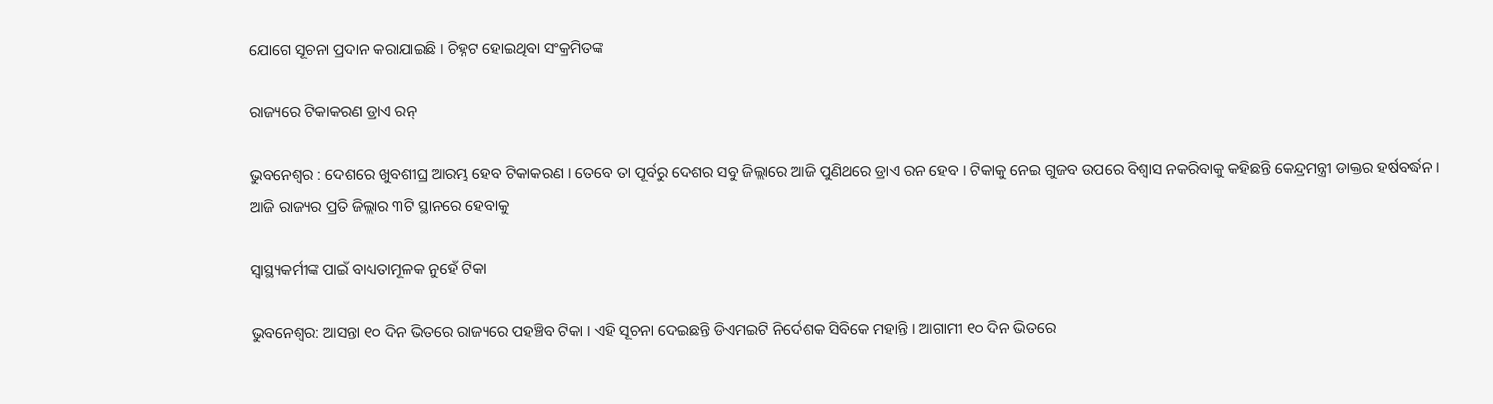ଯୋଗେ ସୂଚନା ପ୍ରଦାନ କରାଯାଇଛି । ଚିହ୍ନଟ ହୋଇଥିବା ସଂକ୍ରମିତଙ୍କ

ରାଜ୍ୟରେ ଟିକାକରଣ ଡ୍ରାଏ ରନ୍

ଭୁବନେଶ୍ୱର : ଦେଶରେ ଖୁବଶୀଘ୍ର ଆରମ୍ଭ ହେବ ଟିକାକରଣ । ତେବେ ତା ପୂର୍ବରୁ ଦେଶର ସବୁ ଜିଲ୍ଲାରେ ଆଜି ପୁଣିଥରେ ଡ୍ରାଏ ରନ ହେବ । ଟିକାକୁ ନେଇ ଗୁଜବ ଉପରେ ବିଶ୍ୱାସ ନକରିବାକୁ କହିଛନ୍ତି କେନ୍ଦ୍ରମନ୍ତ୍ରୀ ଡାକ୍ତର ହର୍ଷବର୍ଦ୍ଧନ । ଆଜି ରାଜ୍ୟର ପ୍ରତି ଜିଲ୍ଲାର ୩ଟି ସ୍ଥାନରେ ହେବାକୁ

ସ୍ୱାସ୍ଥ୍ୟକର୍ମୀଙ୍କ ପାଇଁ ବାଧ୍ୟତାମୂଳକ ନୁହେଁ ଟିକା

ଭୁବନେଶ୍ୱର: ଆସନ୍ତା ୧୦ ଦିନ ଭିତରେ ରାଜ୍ୟରେ ପହଞ୍ଚିବ ଟିକା । ଏହି ସୂଚନା ଦେଇଛନ୍ତି ଡିଏମଇଟି ନିର୍ଦେଶକ ସିବିକେ ମହାନ୍ତି । ଆଗାମୀ ୧୦ ଦିନ ଭିତରେ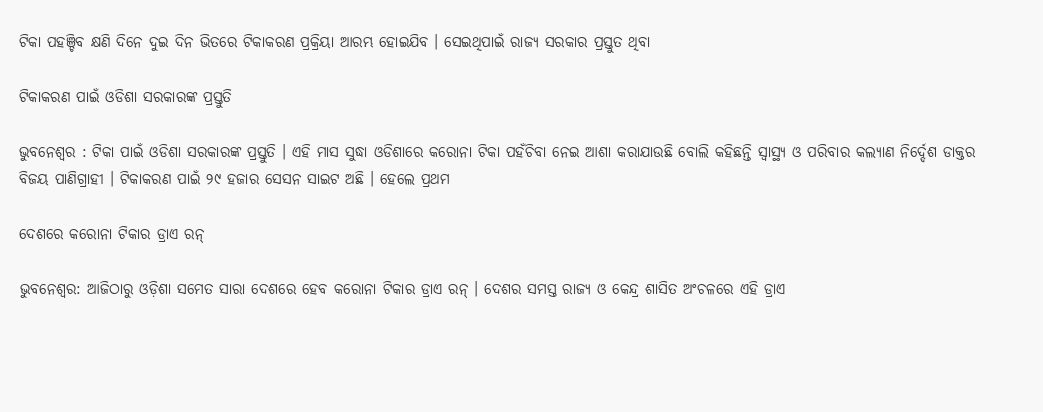ଟିକା ପହଞ୍ଚିବ କ୍ଷଣି ଦିନେ ଦୁଇ ଦିନ ଭିତରେ ଟିକାକରଣ ପ୍ରକ୍ରିୟା ଆରମ୍ଭ ହୋଇଯିବ । ସେଇଥିପାଇଁ ରାଜ୍ୟ ସରକାର ପ୍ରସ୍ତୁତ ଥିବା

ଟିକାକରଣ ପାଇଁ ଓଡିଶା ସରକାରଙ୍କ ପ୍ରସ୍ତୁତି

ଭୁବନେଶ୍ୱର : ଟିକା ପାଇଁ ଓଡିଶା ସରକାରଙ୍କ ପ୍ରସ୍ତୁତି । ଏହି ମାସ ସୁଦ୍ଧା ଓଡିଶାରେ କରୋନା ଟିକା ପହଁଚିବା ନେଇ ଆଶା କରାଯାଉଛି ବୋଲି କହିଛନ୍ତି ସ୍ୱାସ୍ଥ୍ୟ ଓ ପରିବାର କଲ୍ୟାଣ ନିର୍ଦ୍ଦେଶ ଡାକ୍ତର ବିଜୟ ପାଣିଗ୍ରାହୀ । ଟିକାକରଣ ପାଇଁ ୨୯ ହଜାର ସେସନ ସାଇଟ ଅଛି । ହେଲେ ପ୍ରଥମ

ଦେଶରେ କରୋନା ଟିକାର ଡ୍ରାଏ ରନ୍

ଭୁବନେଶ୍ୱର: ଆଜିଠାରୁ ଓଡ଼ିଶା ସମେତ ସାରା ଦେଶରେ ହେବ କରୋନା ଟିକାର ଡ୍ରାଏ ରନ୍ । ଦେଶର ସମସ୍ତ ରାଜ୍ୟ ଓ କେନ୍ଦ୍ର ଶାସିତ ଅଂଚଳରେ ଏହି ଡ୍ରାଏ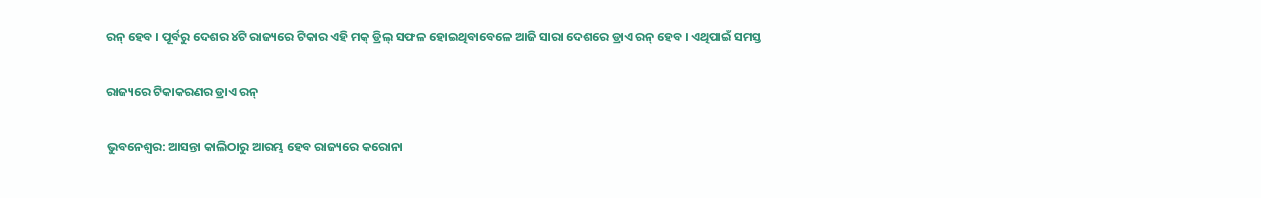ରନ୍ ହେବ । ପୂର୍ବରୁ ଦେଶର ୪ଟି ରାଜ୍ୟରେ ଟିକାର ଏହି ମକ୍ ଡ୍ରିଲ୍ ସଫଳ ହୋଇଥିବାବେଳେ ଆଜି ସାରା ଦେଶରେ ଡ୍ରାଏ ରନ୍ ହେବ । ଏଥିପାଇଁ ସମସ୍ତ

ରାଜ୍ୟରେ ଟିକାକରଣର ଡ୍ରାଏ ରନ୍

ଭୁବନେଶ୍ୱର: ଆସନ୍ତା କାଲିଠାରୁ ଆରମ୍ଭ ହେବ ରାଜ୍ୟରେ କରୋନା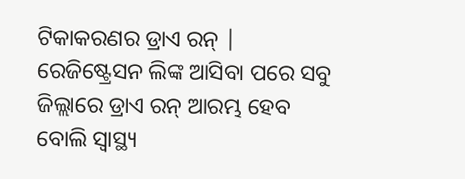ଟିକାକରଣର ଡ୍ରାଏ ରନ୍ | ରେଜିଷ୍ଟ୍ରେସନ ଲିଙ୍କ ଆସିବା ପରେ ସବୁ ଜିଲ୍ଲାରେ ଡ୍ରାଏ ରନ୍ ଆରମ୍ଭ ହେବ ବୋଲି ସ୍ୱାସ୍ଥ୍ୟ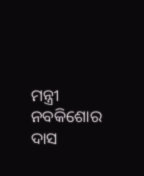ମନ୍ତ୍ରୀ ନବକିଶୋର ଦାସ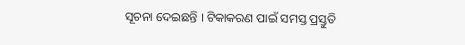ସୂଚନା ଦେଇଛନ୍ତି । ଟିକାକରଣ ପାଇଁ ସମସ୍ତ ପ୍ରସ୍ତୁତି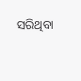ସରିଥିବା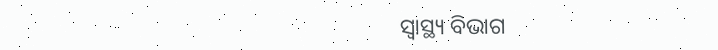ସ୍ୱାସ୍ଥ୍ୟ ବିଭାଗ